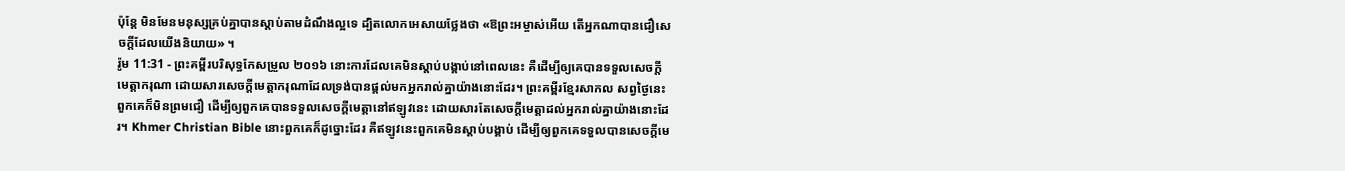ប៉ុន្តែ មិនមែនមនុស្សគ្រប់គ្នាបានស្តាប់តាមដំណឹងល្អទេ ដ្បិតលោកអេសាយថ្លែងថា «ឱព្រះអម្ចាស់អើយ តើអ្នកណាបានជឿសេចក្តីដែលយើងនិយាយ» ។
រ៉ូម 11:31 - ព្រះគម្ពីរបរិសុទ្ធកែសម្រួល ២០១៦ នោះការដែលគេមិនស្តាប់បង្គាប់នៅពេលនេះ គឺដើម្បីឲ្យគេបានទទួលសេចក្តីមេត្តាករុណា ដោយសារសេចក្តីមេត្តាករុណាដែលទ្រង់បានផ្តល់មកអ្នករាល់គ្នាយ៉ាងនោះដែរ។ ព្រះគម្ពីរខ្មែរសាកល សព្វថ្ងៃនេះពួកគេក៏មិនព្រមជឿ ដើម្បីឲ្យពួកគេបានទទួលសេចក្ដីមេត្តានៅឥឡូវនេះ ដោយសារតែសេចក្ដីមេត្តាដល់អ្នករាល់គ្នាយ៉ាងនោះដែរ។ Khmer Christian Bible នោះពួកគេក៏ដូច្នោះដែរ គឺឥឡូវនេះពួកគេមិនស្ដាប់បង្គាប់ ដើម្បីឲ្យពួកគេទទួលបានសេចក្ដីមេ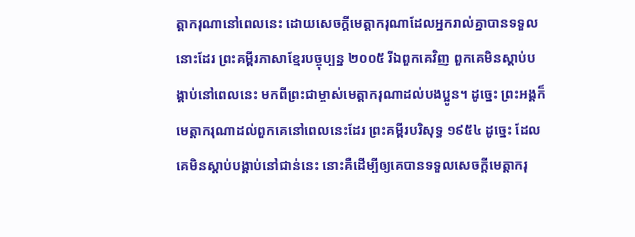ត្តាករុណានៅពេលនេះ ដោយសេចក្ដីមេត្ដាករុណាដែលអ្នករាល់គ្នាបានទទួលនោះដែរ ព្រះគម្ពីរភាសាខ្មែរបច្ចុប្បន្ន ២០០៥ រីឯពួកគេវិញ ពួកគេមិនស្ដាប់បង្គាប់នៅពេលនេះ មកពីព្រះជាម្ចាស់មេត្តាករុណាដល់បងប្អូន។ ដូច្នេះ ព្រះអង្គក៏មេត្តាករុណាដល់ពួកគេនៅពេលនេះដែរ ព្រះគម្ពីរបរិសុទ្ធ ១៩៥៤ ដូច្នេះ ដែលគេមិនស្តាប់បង្គាប់នៅជាន់នេះ នោះគឺដើម្បីឲ្យគេបានទទួលសេចក្ដីមេត្តាករុ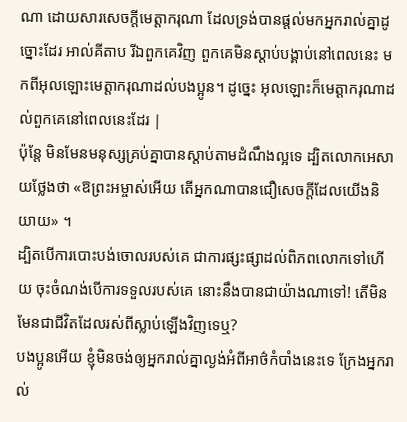ណា ដោយសារសេចក្ដីមេត្តាករុណា ដែលទ្រង់បានផ្តល់មកអ្នករាល់គ្នាដូច្នោះដែរ អាល់គីតាប រីឯពួកគេវិញ ពួកគេមិនស្ដាប់បង្គាប់នៅពេលនេះ មកពីអុលឡោះមេត្ដាករុណាដល់បងប្អូន។ ដូច្នេះ អុលឡោះក៏មេត្ដាករុណាដល់ពួកគេនៅពេលនេះដែរ |
ប៉ុន្តែ មិនមែនមនុស្សគ្រប់គ្នាបានស្តាប់តាមដំណឹងល្អទេ ដ្បិតលោកអេសាយថ្លែងថា «ឱព្រះអម្ចាស់អើយ តើអ្នកណាបានជឿសេចក្តីដែលយើងនិយាយ» ។
ដ្បិតបើការបោះបង់ចោលរបស់គេ ជាការផ្សះផ្សាដល់ពិភពលោកទៅហើយ ចុះចំណង់បើការទទួលរបស់គេ នោះនឹងបានជាយ៉ាងណាទៅ! តើមិនមែនជាជីវិតដែលរស់ពីស្លាប់ឡើងវិញទេឬ?
បងប្អូនអើយ ខ្ញុំមិនចង់ឲ្យអ្នករាល់គ្នាល្ងង់អំពីអាថ៌កំបាំងនេះទេ ក្រែងអ្នករាល់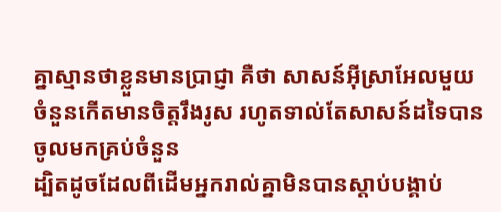គ្នាស្មានថាខ្លួនមានប្រាជ្ញា គឺថា សាសន៍អ៊ីស្រាអែលមួយចំនួនកើតមានចិត្តរឹងរូស រហូតទាល់តែសាសន៍ដទៃបានចូលមកគ្រប់ចំនួន
ដ្បិតដូចដែលពីដើមអ្នករាល់គ្នាមិនបានស្តាប់បង្គាប់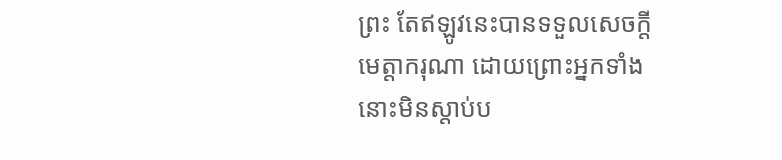ព្រះ តែឥឡូវនេះបានទទួលសេចក្តីមេត្តាករុណា ដោយព្រោះអ្នកទាំងនោះមិនស្តាប់ប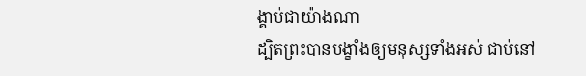ង្គាប់ជាយ៉ាងណា
ដ្បិតព្រះបានបង្ខាំងឲ្យមនុស្សទាំងអស់ ជាប់នៅ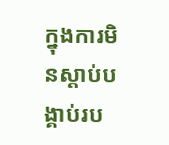ក្នុងការមិនស្តាប់បង្គាប់រប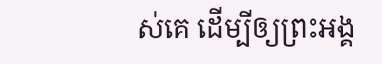ស់គេ ដើម្បីឲ្យព្រះអង្គ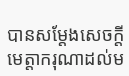បានសម្ដែងសេចក្តីមេត្តាករុណាដល់ម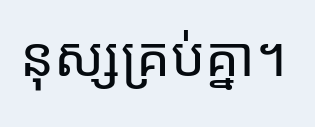នុស្សគ្រប់គ្នា។